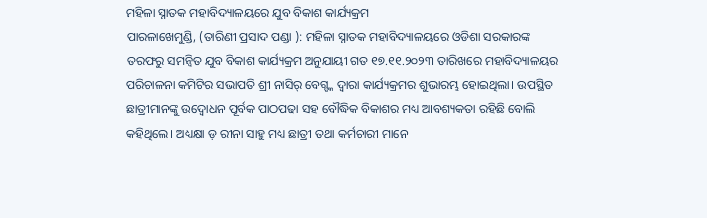ମହିଳା ସ୍ନାତକ ମହାବିଦ୍ୟାଳୟରେ ଯୁବ ବିକାଶ କାର୍ଯ୍ୟକ୍ରମ
ପାରଳାଖେମୁଣ୍ଡି, (ତାରିଣୀ ପ୍ରସାଦ ପଣ୍ଡା ): ମହିଳା ସ୍ନାତକ ମହାବିଦ୍ୟାଳୟରେ ଓଡିଶା ସରକାରଙ୍କ ତରଫରୁ ସମନ୍ବିତ ଯୁବ ବିକାଶ କାର୍ଯ୍ୟକ୍ରମ ଅନୁଯାୟୀ ଗତ ୧୭.୧୧.୨୦୨୩ ତାରିଖରେ ମହାବିଦ୍ୟାଳୟର ପରିଚାଳନା କମିଟିର ସଭାପତି ଶ୍ରୀ ନାସିର୍ ବେଗ୍ଙ୍କ ଦ୍ବାରା କାର୍ଯ୍ୟକ୍ରମର ଶୁଭାରମ୍ଭ ହୋଇଥିଲା। ଉପସ୍ଥିତ ଛାତ୍ରୀମାନଙ୍କୁ ଉଦ୍ବୋଧନ ପୂର୍ବକ ପାଠପଢା ସହ ବୌଦ୍ଧିକ ବିକାଶର ମଧ୍ୟ ଆବଶ୍ୟକତା ରହିଛି ବୋଲି କହିଥିଲେ। ଅଧ୍ୟକ୍ଷା ଡ଼ ରୀନା ସାହୁ ମଧ୍ୟ ଛାତ୍ରୀ ତଥା କର୍ମଚାରୀ ମାନେ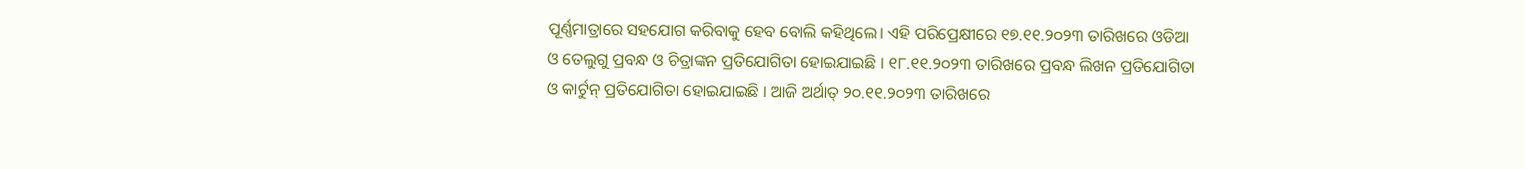ପୂର୍ଣ୍ଣମାତ୍ରାରେ ସହଯୋଗ କରିବାକୁ ହେବ ବୋଲି କହିଥିଲେ। ଏହି ପରିପ୍ରେକ୍ଷୀରେ ୧୭.୧୧.୨୦୨୩ ତାରିଖରେ ଓଡିଆ ଓ ତେଲୁଗୁ ପ୍ରବନ୍ଧ ଓ ଚିତ୍ରାଙ୍କନ ପ୍ରତିଯୋଗିତା ହୋଇଯାଇଛି । ୧୮.୧୧.୨୦୨୩ ତାରିଖରେ ପ୍ରବନ୍ଧ ଲିଖନ ପ୍ରତିଯୋଗିତା ଓ କାର୍ଟୁନ୍ ପ୍ରତିଯୋଗିତା ହୋଇଯାଇଛି । ଆଜି ଅର୍ଥାତ୍ ୨୦.୧୧.୨୦୨୩ ତାରିଖରେ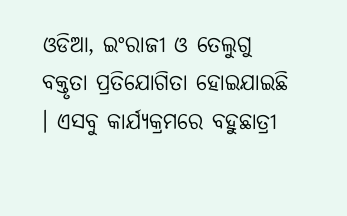ଓଡିଆ, ଇଂରାଜୀ ଓ ତେଲୁଗୁ ବକ୍ତୃତା ପ୍ରତିଯୋଗିତା ହୋଇଯାଇଛି । ଏସବୁ କାର୍ଯ୍ୟକ୍ରମରେ ବହୁଛାତ୍ରୀ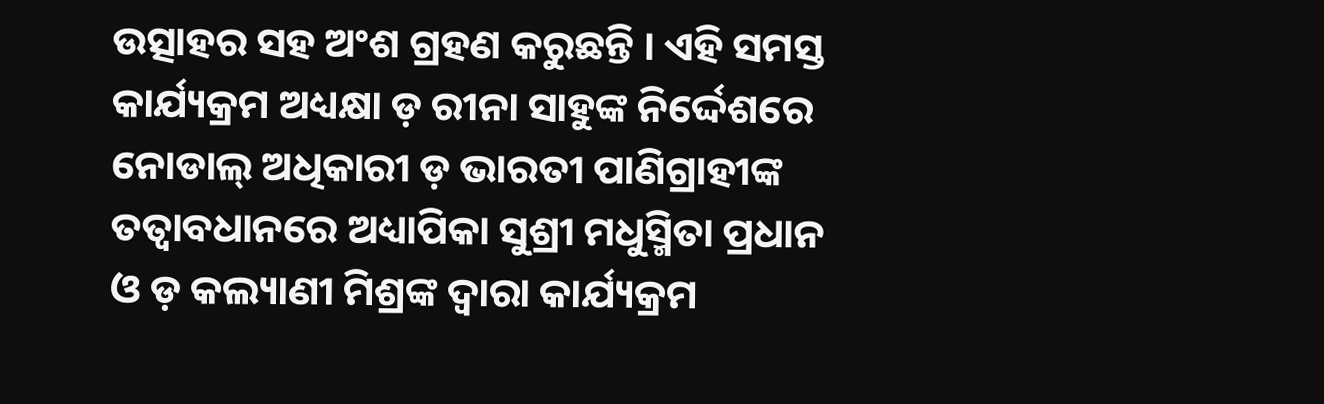ଉତ୍ସାହର ସହ ଅଂଶ ଗ୍ରହଣ କରୁଛନ୍ତି । ଏହି ସମସ୍ତ କାର୍ଯ୍ୟକ୍ରମ ଅଧ୍ୟକ୍ଷା ଡ଼ ରୀନା ସାହୁଙ୍କ ନିର୍ଦ୍ଦେଶରେ ନୋଡାଲ୍ ଅଧିକାରୀ ଡ଼ ଭାରତୀ ପାଣିଗ୍ରାହୀଙ୍କ ତତ୍ବାବଧାନରେ ଅଧ୍ୟାପିକା ସୁଶ୍ରୀ ମଧୁସ୍ମିତା ପ୍ରଧାନ ଓ ଡ଼ କଲ୍ୟାଣୀ ମିଶ୍ରଙ୍କ ଦ୍ବାରା କାର୍ଯ୍ୟକ୍ରମ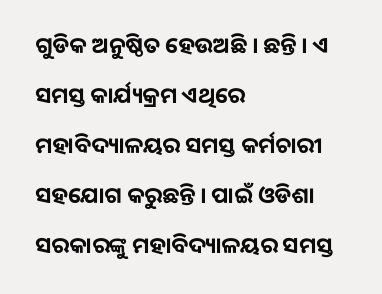ଗୁଡିକ ଅନୁଷ୍ଠିତ ହେଉଅଛି । ଛନ୍ତି । ଏ ସମସ୍ତ କାର୍ଯ୍ୟକ୍ରମ ଏଥିରେ ମହାବିଦ୍ୟାଳୟର ସମସ୍ତ କର୍ମଚାରୀ ସହଯୋଗ କରୁଛନ୍ତି । ପାଇଁ ଓଡିଶା ସରକାରଙ୍କୁ ମହାବିଦ୍ୟାଳୟର ସମସ୍ତ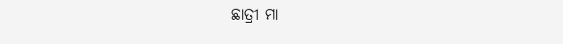ଛାତ୍ରୀ ମା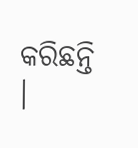କରିଛନ୍ତି ।